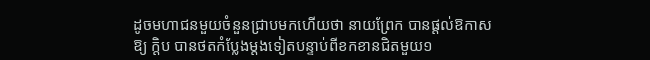ដូចមហាជនមួយចំនួនជ្រាបមកហើយថា នាយព្រែក បានផ្តល់ឱកាសឱ្យ ក្តិប បានថតកំប្លែងម្តងទៀតបន្ទាប់ពីខកខានជិតមួយ១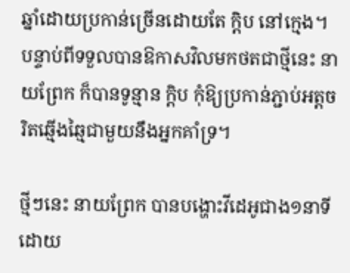ឆ្នាំដោយប្រកាន់ច្រើនដោយតែ ក្តិប នៅក្មេង។ បន្ទាប់ពីទទួលបានឱកាសវិលមកថតជាថ្មីនេះ នាយព្រែក ក៏បានទូន្មាន ក្តិប កុំឱ្យប្រកាន់ភ្ជាប់អត្តចរិតឆ្មើងឆ្មៃជាមួយនឹងអ្នកគាំទ្រ។

ថ្មីៗនេះ នាយព្រែក បានបង្ហោះវីដេអូជាង១នាទីដោយ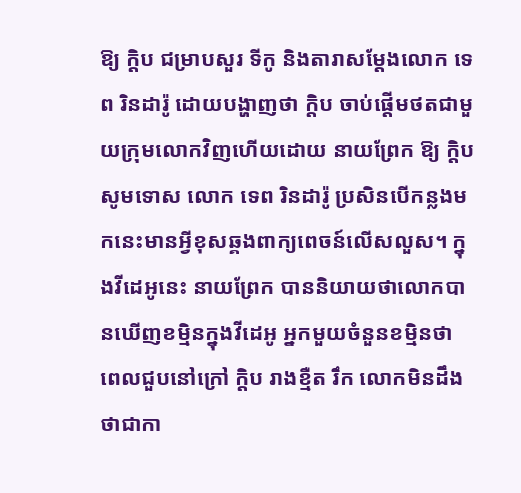ឱ្យ ក្តិប ជម្រាបសួរ ទីកូ និងតារាសម្តែងលោក ទេព រិនដារ៉ូ ដោយបង្ហាញថា ក្តិប ចាប់ផ្តើមថតជាមួយក្រុមលោកវិញហើយដោយ នាយព្រែក ឱ្យ ក្តិប សូមទោស លោក ទេព រិនដារ៉ូ ប្រសិនបើកន្លងមកនេះមានអ្វីខុសឆ្គងពាក្យពេចន៍លើសលួស។ ក្នុងវីដេអូនេះ នាយព្រែក បាននិយាយថាលោកបានឃើញខម្មិនក្នុងវីដេអូ អ្នកមួយចំនួនខម្មិនថា ពេលជួបនៅក្រៅ ក្តិប រាងខ្មឺត រឹក លោកមិនដឹងថាជាកា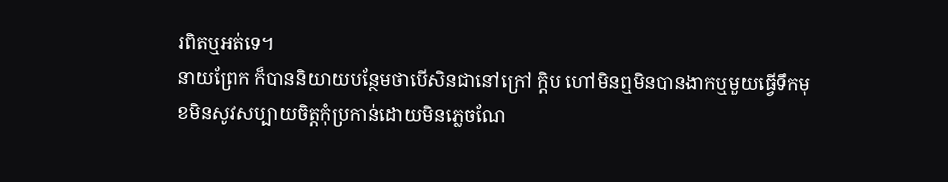រពិតឬអត់ទេ។
នាយព្រែក ក៏បាននិយាយបន្ថែមថាបើសិនជានៅក្រៅ ក្តិប ហៅមិនឮមិនបានងាកឬមួយធ្វើទឹកមុខមិនសូវសប្បាយចិត្តកុំប្រកាន់ដោយមិនភ្លេចណែ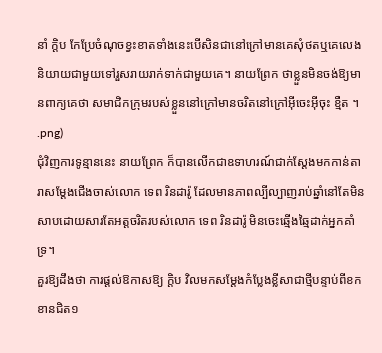នាំ ក្តិប កែប្រែចំណុចខ្វះខាតទាំងនេះបើសិនជានៅក្រៅមានគេសុំថតឬគេលេងនិយាយជាមួយទៅរួសរាយរាក់ទាក់ជាមួយគេ។ នាយព្រែក ថាខ្លួនមិនចង់ឱ្យមានពាក្យគេថា សមាជិកក្រុមរបស់ខ្លួននៅក្រៅមានចរិតនៅក្រៅអ៊ីចេះអ៊ីចុះ ខ្មឺត ។
.png)
ជុំវិញការទូន្មាននេះ នាយព្រែក ក៏បានលើកជាឧទាហរណ៍ជាក់ស្តែងមកកាន់តារាសម្តែងជើងចាស់លោក ទេព រិនដារ៉ូ ដែលមានភាពល្បីល្បាញរាប់ឆ្នាំនៅតែមិនសាបដោយសារតែអត្តចរិតរបស់លោក ទេព រិនដារ៉ូ មិនចេះឆ្មើងឆ្មៃដាក់អ្នកគាំទ្រ។
គួរឱ្យដឹងថា ការផ្តល់ឱកាសឱ្យ ក្តិប វិលមកសម្តែងកំប្លែងខ្លីសាជាថ្មីបន្ទាប់ពីខកខានជិត១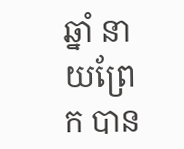ឆ្នាំ នាយព្រែក បាន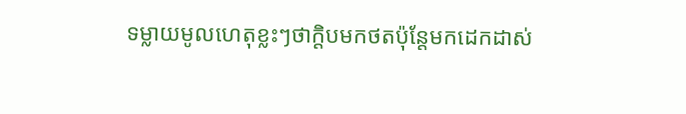ទម្លាយមូលហេតុខ្លះៗថាក្តិបមកថតប៉ុន្តែមកដេកដាស់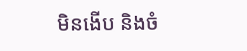មិនងើប និងចំ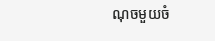ណុចមួយចំ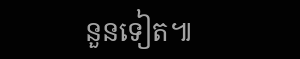នួនទៀត៕